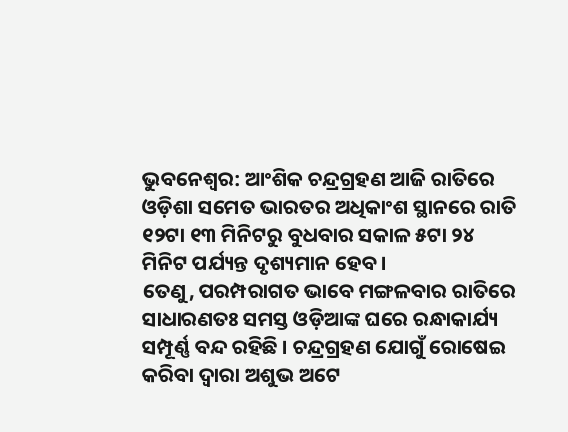ଭୁବନେଶ୍ୱର: ଆଂଶିକ ଚନ୍ଦ୍ରଗ୍ରହଣ ଆଜି ରାତିରେ ଓଡ଼ିଶା ସମେତ ଭାରତର ଅଧିକାଂଶ ସ୍ଥାନରେ ରାତି ୧୨ଟା ୧୩ ମିନିଟରୁ ବୁଧବାର ସକାଳ ୫ଟା ୨୪ ମିନିଟ ପର୍ଯ୍ୟନ୍ତ ଦୃଶ୍ୟମାନ ହେବ ।
ତେଣୁ, ପରମ୍ପରାଗତ ଭାବେ ମଙ୍ଗଳବାର ରାତିରେ ସାଧାରଣତଃ ସମସ୍ତ ଓଡ଼ିଆଙ୍କ ଘରେ ରନ୍ଧାକାର୍ଯ୍ୟ ସମ୍ପୂର୍ଣ୍ଣ ବନ୍ଦ ରହିଛି । ଚନ୍ଦ୍ରଗ୍ରହଣ ଯୋଗୁଁ ରୋଷେଇ କରିବା ଦ୍ୱାରା ଅଶୁଭ ଅଟେ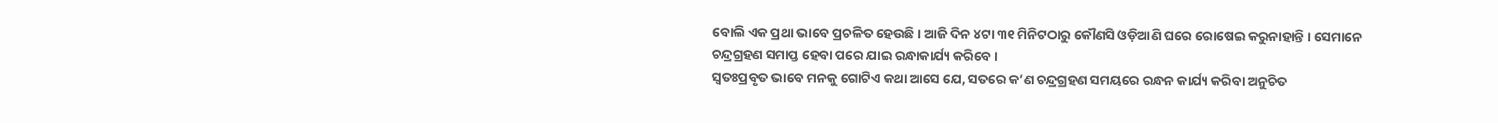ବୋଲି ଏକ ପ୍ରଥା ଭାବେ ପ୍ରଚଳିତ ହେଉଛି । ଆଜି ଦିନ ୪ଟା ୩୧ ମିନିଟଠାରୁ କୌଣସି ଓଡ଼ିଆଣି ଘରେ ରୋଷେଇ କରୁନାହାନ୍ତି । ସେମାନେ ଚନ୍ଦ୍ରଗ୍ରହଣ ସମାପ୍ତ ହେବା ପରେ ଯାଇ ରନ୍ଧାକାର୍ଯ୍ୟ କରିବେ ।
ସ୍ୱତଃପ୍ରବୃତ ଭାବେ ମନକୁ ଗୋଟିଏ କଥା ଆସେ ଯେ, ସତରେ କ’ଣ ଚନ୍ଦ୍ରଗ୍ରହଣ ସମୟରେ ରନ୍ଧନ କାର୍ଯ୍ୟ କରିବା ଅନୁଚିତ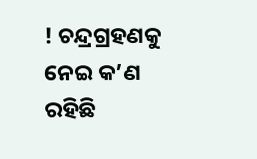! ଚନ୍ଦ୍ରଗ୍ରହଣକୁ ନେଇ କ’ଣ ରହିଛି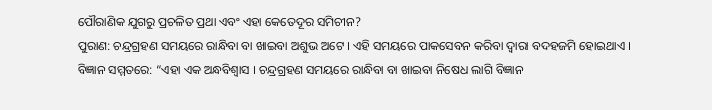ପୌରାଣିକ ଯୁଗରୁ ପ୍ରଚଳିତ ପ୍ରଥା ଏବଂ ଏହା କେତେଦୂର ସମିଚୀନ?
ପୁରାଣ: ଚନ୍ଦ୍ରଗ୍ରହଣ ସମୟରେ ରାନ୍ଧିବା ବା ଖାଇବା ଅଶୁଭ ଅଟେ । ଏହି ସମୟରେ ପାକସେବନ କରିବା ଦ୍ୱାରା ବଦହଜମି ହୋଇଥାଏ ।
ବିଜ୍ଞାନ ସମ୍ମତରେ: “ଏହା ଏକ ଅନ୍ଧବିଶ୍ୱାସ । ଚନ୍ଦ୍ରଗ୍ରହଣ ସମୟରେ ରାନ୍ଧିବା ବା ଖାଇବା ନିଷେଧ ଲାଗି ବିଜ୍ଞାନ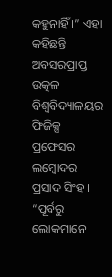କହୁନାହିଁ ।” ଏହା କହିଛନ୍ତି ଅବସରପ୍ରାପ୍ତ ଉତ୍କଳ ବିଶ୍ୱବିଦ୍ୟାଳୟର ଫିଜିକ୍ସ ପ୍ରଫେସର ଲମ୍ବୋଦର ପ୍ରସାଦ ସିଂହ । “ପୂର୍ବରୁ ଲୋକମାନେ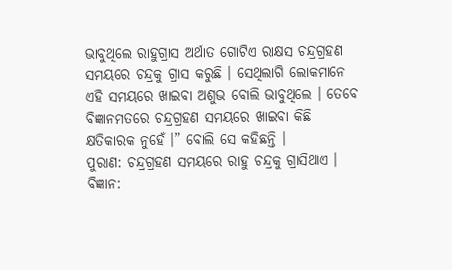ଭାବୁଥିଲେ ରାହୁଗ୍ରାସ ଅର୍ଥାତ ଗୋଟିଏ ରାକ୍ଷସ ଚନ୍ଦ୍ରଗ୍ରହଣ ସମୟରେ ଚନ୍ଦ୍ରକୁ ଗ୍ରାସ କରୁଛି । ସେଥିଲାଗି ଲୋକମାନେ ଏହି ସମୟରେ ଖାଇବା ଅଶୁଭ ବୋଲି ଭାବୁଥିଲେ । ତେବେ ବିଜ୍ଞାନମତରେ ଚନ୍ଦ୍ରଗ୍ରହଣ ସମୟରେ ଖାଇବା କିଛି କ୍ଷତିକାରକ ନୁହେଁ ।” ବୋଲି ସେ କହିଛନ୍ତି ।
ପୁରାଣ: ଚନ୍ଦ୍ରଗ୍ରହଣ ସମୟରେ ରାହୁ ଚନ୍ଦ୍ରକୁ ଗ୍ରାସିଥାଏ ।
ବିଜ୍ଞାନ: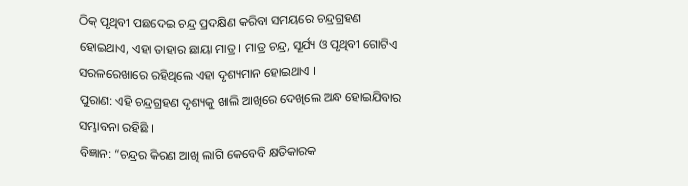ଠିକ୍ ପୃଥିବୀ ପଛଦେଇ ଚନ୍ଦ୍ର ପ୍ରଦକ୍ଷିଣ କରିବା ସମୟରେ ଚନ୍ଦ୍ରଗ୍ରହଣ ହୋଇଥାଏ, ଏହା ତାହାର ଛାୟା ମାତ୍ର । ମାତ୍ର ଚନ୍ଦ୍ର, ସୂର୍ଯ୍ୟ ଓ ପୃଥିବୀ ଗୋଟିଏ ସରଳରେଖାରେ ରହିଥିଲେ ଏହା ଦୃଶ୍ୟମାନ ହୋଇଥାଏ ।
ପୁରାଣ: ଏହି ଚନ୍ଦ୍ରଗ୍ରହଣ ଦୃଶ୍ୟକୁ ଖାଲି ଆଖିରେ ଦେଖିଲେ ଅନ୍ଧ ହୋଇଯିବାର ସମ୍ଭାବନା ରହିଛି ।
ବିଜ୍ଞାନ: “ଚନ୍ଦ୍ରର କିରଣ ଆଖି ଲାଗି କେବେବି କ୍ଷତିକାରକ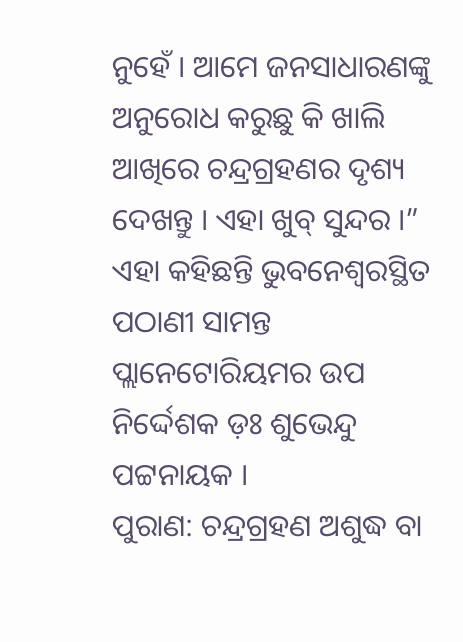ନୁହେଁ । ଆମେ ଜନସାଧାରଣଙ୍କୁ ଅନୁରୋଧ କରୁଛୁ କି ଖାଲି ଆଖିରେ ଚନ୍ଦ୍ରଗ୍ରହଣର ଦୃଶ୍ୟ ଦେଖନ୍ତୁ । ଏହା ଖୁବ୍ ସୁନ୍ଦର ।” ଏହା କହିଛନ୍ତି ଭୁବନେଶ୍ୱରସ୍ଥିତ ପଠାଣୀ ସାମନ୍ତ ପ୍ଲାନେଟୋରିୟମର ଉପ ନିର୍ଦ୍ଦେଶକ ଡ଼ଃ ଶୁଭେନ୍ଦୁ ପଟ୍ଟନାୟକ ।
ପୁରାଣ: ଚନ୍ଦ୍ରଗ୍ରହଣ ଅଶୁଦ୍ଧ ବା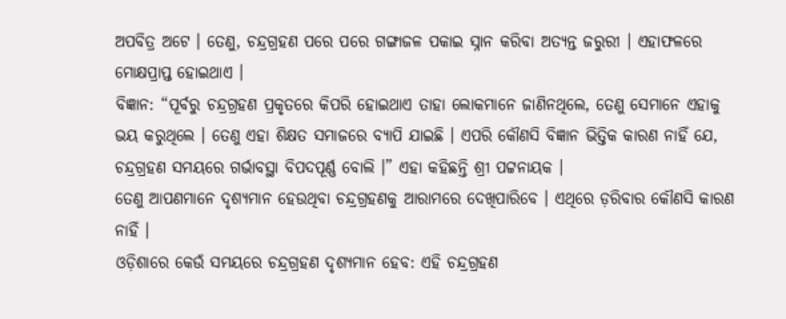ଅପବିତ୍ର ଅଟେ । ତେଣୁ, ଚନ୍ଦ୍ରଗ୍ରହଣ ପରେ ପରେ ଗଙ୍ଗାଜଳ ପକାଇ ସ୍ନାନ କରିବା ଅତ୍ୟନ୍ତ ଜରୁରୀ । ଏହାଫଳରେ ମୋକ୍ଷପ୍ରାପ୍ତ ହୋଇଥାଏ ।
ବିଜ୍ଞାନ: “ପୂର୍ବରୁ ଚନ୍ଦ୍ରଗ୍ରହଣ ପ୍ରକୃତରେ କିପରି ହୋଇଥାଏ ତାହା ଲୋକମାନେ ଜାଣିନଥିଲେ, ତେଣୁ ସେମାନେ ଏହାକୁ ଭୟ କରୁଥିଲେ । ତେଣୁ ଏହା ଶିକ୍ଷତ ସମାଜରେ ବ୍ୟାପି ଯାଇଛି । ଏପରି କୌଣସି ବିଜ୍ଞାନ ଭିତ୍ତିକ କାରଣ ନାହିଁ ଯେ, ଚନ୍ଦ୍ରଗ୍ରହଣ ସମୟରେ ଗର୍ଭାବସ୍ଥା ବିପଦପୂର୍ଣ୍ଣ ବୋଲି ।” ଏହା କହିଛନ୍ତି ଶ୍ରୀ ପଟ୍ଟନାୟକ ।
ତେଣୁ ଆପଣମାନେ ଦୃଶ୍ୟମାନ ହେଉଥିବା ଚନ୍ଦ୍ରଗ୍ରହଣକୁ ଆରାମରେ ଦେଖିପାରିବେ । ଏଥିରେ ଡ଼ରିବାର କୌଣସି କାରଣ ନାହିଁ ।
ଓଡ଼ିଶାରେ କେଉଁ ସମୟରେ ଚନ୍ଦ୍ରଗ୍ରହଣ ଦୃଶ୍ୟମାନ ହେବ: ଏହି ଚନ୍ଦ୍ରଗ୍ରହଣ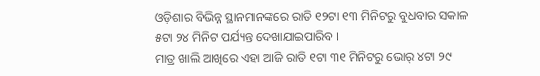ଓଡ଼ିଶାର ବିଭିନ୍ନ ସ୍ଥାନମାନଙ୍କରେ ରାତି ୧୨ଟା ୧୩ ମିନିଟରୁ ବୁଧବାର ସକାଳ ୫ଟା ୨୪ ମିନିଟ ପର୍ଯ୍ୟନ୍ତ ଦେଖାଯାଇପାରିବ ।
ମାତ୍ର ଖାଲି ଆଖିରେ ଏହା ଆଜି ରାତି ୧ଟା ୩୧ ମିନିଟରୁ ଭୋର୍ ୪ଟା ୨୯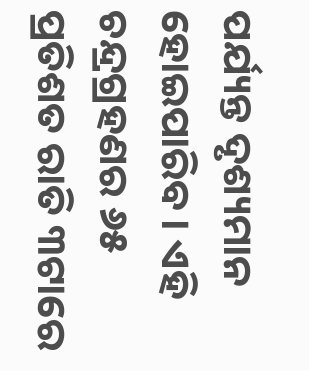ପର୍ଯ୍ୟନ୍ତ ଦୃଶ୍ୟମାନ ହୋଇପାରିବ । ଏହି ଚନ୍ଦ୍ରଗ୍ରହଣର ୬୫ ପ୍ରତିଶତ ରାତି ୩ଟାରେ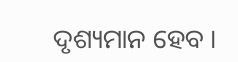ଦୃଶ୍ୟମାନ ହେବ ।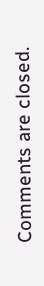Comments are closed.